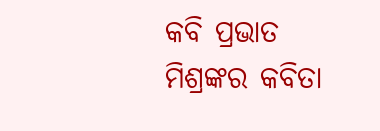କବି ପ୍ରଭାତ ମିଶ୍ରଙ୍କର କବିତା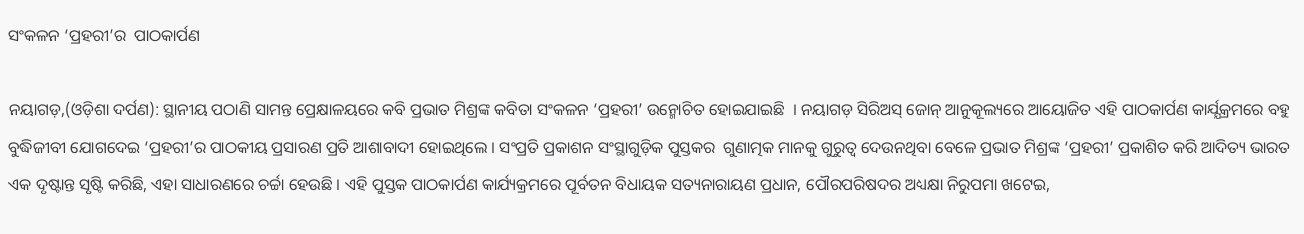ସଂକଳନ ‘ପ୍ରହରୀ’ର  ପାଠକାର୍ପଣ

ନୟାଗଡ଼,(ଓଡ଼ିଶା ଦର୍ପଣ): ସ୍ଥାନୀୟ ପଠାଣି ସାମନ୍ତ ପ୍ରେକ୍ଷାଳୟରେ କବି ପ୍ରଭାତ ମିଶ୍ରଙ୍କ କବିତା ସଂକଳନ ‘ପ୍ରହରୀ’ ଉନ୍ମୋଚିତ ହୋଇଯାଇଛି  । ନୟାଗଡ଼ ସିରିଅସ୍ ଜୋନ୍ ଆନୁକୂଲ୍ୟରେ ଆୟୋଜିତ ଏହି ପାଠକାର୍ପଣ କାର୍ଯ୍ଯକ୍ରମରେ‌ ବହୁ ବୁଦ୍ଧିଜୀବୀ ଯୋଗଦେଇ ‘ପ୍ରହରୀ’ର ପାଠକୀୟ ପ୍ରସାରଣ ପ୍ରତି ଆଶାବାଦୀ ହୋଇଥିଲେ । ସଂପ୍ରତି ପ୍ରକାଶନ ସଂସ୍ଥାଗୁଡ଼ିକ ପୁସ୍ତକର  ଗୁଣାତ୍ମକ ମାନକୁ ଗୁରୁତ୍ୱ ଦେଉନଥିବା ବେଳେ ପ୍ରଭାତ ମିଶ୍ରଙ୍କ ‘ପ୍ରହରୀ’ ପ୍ରକାଶିତ କରି ଆଦିତ୍ୟ ଭାରତ ଏକ ଦୃଷ୍ଟାନ୍ତ ସୃଷ୍ଟି କରିଛି, ଏହା ସାଧାରଣରେ ଚର୍ଚ୍ଚା ହେଉଛି । ଏହି ପୁସ୍ତକ ପାଠକାର୍ପଣ କାର୍ଯ୍ୟକ୍ରମରେ ପୂର୍ବତନ ବିଧାୟକ ସତ୍ୟନାରାୟଣ ପ୍ରଧାନ, ପୌରପରିଷଦର ଅଧ୍ୟକ୍ଷା ନିରୁପମା ଖଟେଇ,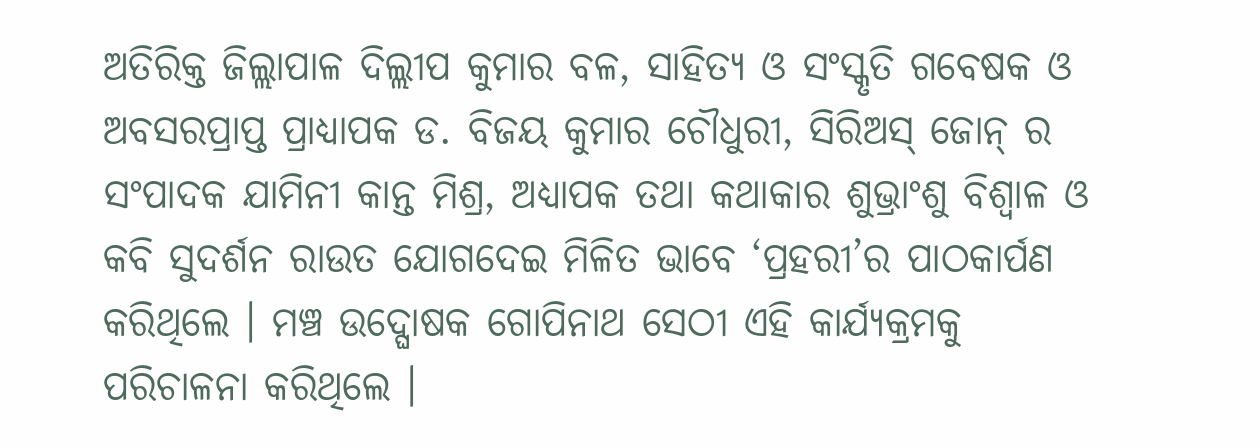ଅତିରିକ୍ତ ଜିଲ୍ଲାପାଳ ଦିଲ୍ଲୀପ କୁମାର ବଳ, ସାହିତ୍ୟ ଓ ସଂସ୍କୃତି ଗବେଷକ ଓ ଅବସରପ୍ରାପ୍ତ ପ୍ରାଧ୍ୟାପକ ଡ. ବିଜୟ କୁମାର ଚୌଧୁରୀ, ସିରିଅସ୍ ଜୋନ୍ ର ସଂପାଦକ ଯାମିନୀ କାନ୍ତ ମିଶ୍ର, ଅଧ୍ଯାପକ ତଥା କଥାକାର ଶୁଭ୍ରାଂଶୁ ବିଶ୍ବାଳ ଓ କବି ସୁଦର୍ଶନ ରାଉତ ଯୋଗଦେଇ ମିଳିତ ଭାବେ ‘ପ୍ରହରୀ’ର ପାଠକାର୍ପଣ କରିଥିଲେ । ମଞ୍ଚ ଉଦ୍ଘୋଷକ ଗୋପିନାଥ ସେଠୀ ଏହି କାର୍ଯ୍ୟକ୍ରମକୁ ପରିଚାଳନା କରିଥିଲେ ।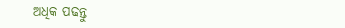ଅଧିକ ପଢନ୍ତୁ